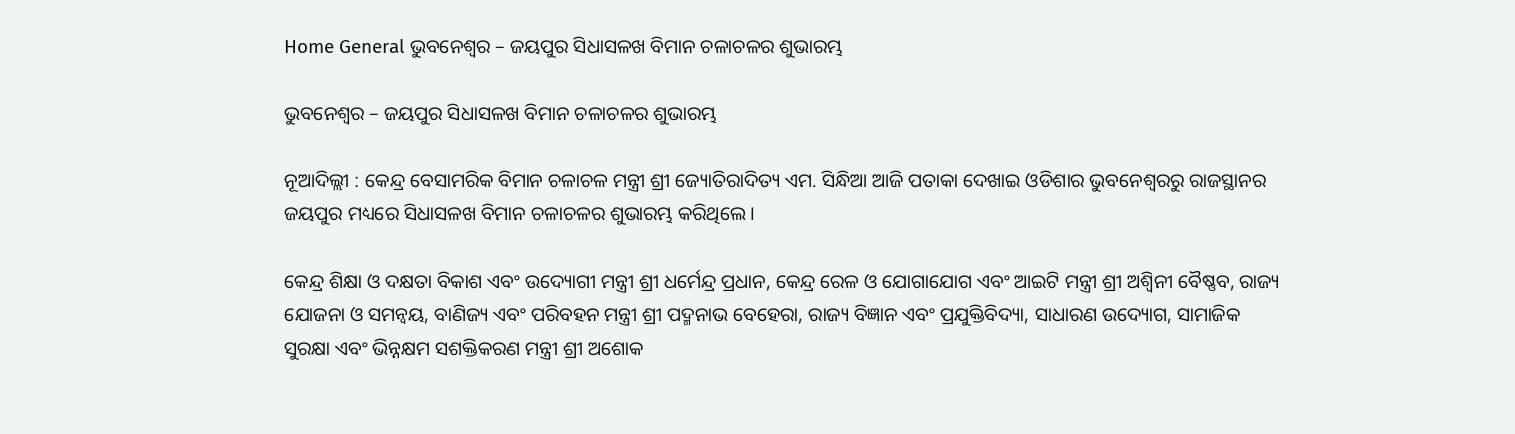Home General ଭୁବନେଶ୍ୱର – ଜୟପୁର ସିଧାସଳଖ ବିମାନ ଚଳାଚଳର ଶୁଭାରମ୍ଭ

ଭୁବନେଶ୍ୱର – ଜୟପୁର ସିଧାସଳଖ ବିମାନ ଚଳାଚଳର ଶୁଭାରମ୍ଭ

ନୂଆଦିଲ୍ଲୀ : କେନ୍ଦ୍ର ବେସାମରିକ ବିମାନ ଚଳାଚଳ ମନ୍ତ୍ରୀ ଶ୍ରୀ ଜ୍ୟୋତିରାଦିତ୍ୟ ଏମ. ସିନ୍ଧିଆ ଆଜି ପତାକା ଦେଖାଇ ଓଡିଶାର ଭୁବନେଶ୍ୱରରୁ ରାଜସ୍ଥାନର ଜୟପୁର ମଧ୍ୟରେ ସିଧାସଳଖ ବିମାନ ଚଳାଚଳର ଶୁଭାରମ୍ଭ କରିଥିଲେ ।

କେନ୍ଦ୍ର ଶିକ୍ଷା ଓ ଦକ୍ଷତା ବିକାଶ ଏବଂ ଉଦ୍ୟୋଗୀ ମନ୍ତ୍ରୀ ଶ୍ରୀ ଧର୍ମେନ୍ଦ୍ର ପ୍ରଧାନ, କେନ୍ଦ୍ର ରେଳ ଓ ଯୋଗାଯୋଗ ଏବଂ ଆଇଟି ମନ୍ତ୍ରୀ ଶ୍ରୀ ଅଶ୍ୱିନୀ ବୈଷ୍ଣବ, ରାଜ୍ୟ ଯୋଜନା ଓ ସମନ୍ୱୟ, ବାଣିଜ୍ୟ ଏବଂ ପରିବହନ ମନ୍ତ୍ରୀ ଶ୍ରୀ ପଦ୍ମନାଭ ବେହେରା, ରାଜ୍ୟ ବିଜ୍ଞାନ ଏବଂ ପ୍ରଯୁକ୍ତିବିଦ୍ୟା, ସାଧାରଣ ଉଦ୍ୟୋଗ, ସାମାଜିକ ସୁରକ୍ଷା ଏବଂ ଭିନ୍ନକ୍ଷମ ସଶକ୍ତିକରଣ ମନ୍ତ୍ରୀ ଶ୍ରୀ ଅଶୋକ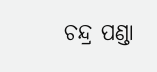ଚନ୍ଦ୍ର ପଣ୍ଡା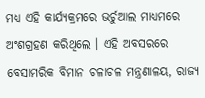ମଧ୍ୟ ଏହି କାର୍ଯ୍ୟକ୍ରମରେ ଭର୍ଚୁଆଲ ମାଧ୍ୟମରେ ଅଂଶଗ୍ରହଣ କରିଥିଲେ । ଏହି ଅବସରରେ ବେସାମରିକ ବିମାନ ଚଳାଚଳ ମନ୍ତ୍ରଣାଳୟ, ରାଜ୍ୟ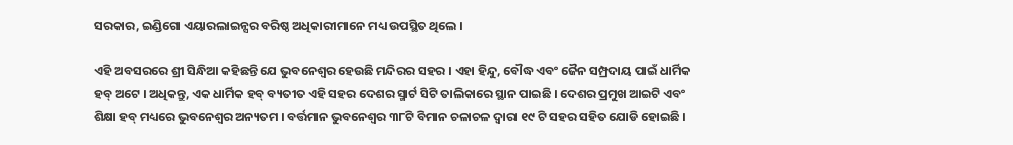ସରକାର, ଇଣ୍ଡିଗୋ ଏୟାରଲାଇନ୍ସର ବରିଷ୍ଠ ଅଧିକାରୀମାନେ ମଧ୍ୟ ଉପସ୍ଥିତ ଥିଲେ ।

ଏହି ଅବସରରେ ଶ୍ରୀ ସିନ୍ଧିଆ କହିଛନ୍ତି ଯେ ଭୁବନେଶ୍ୱର ହେଉଛି ମନ୍ଦିରର ସହର । ଏହା ହିନ୍ଦୁ, ବୌଦ୍ଧ ଏବଂ ଜୈନ ସମ୍ପ୍ରଦାୟ ପାଇଁ ଧାର୍ମିକ ହବ୍ ଅଟେ । ଅଧିକନ୍ତୁ, ଏକ ଧାର୍ମିକ ହବ୍ ବ୍ୟତୀତ ଏହି ସହର ଦେଶର ସ୍ମାର୍ଟ ସିଟି ତାଲିକାରେ ସ୍ଥାନ ପାଇଛି । ଦେଶର ପ୍ରମୁଖ ଆଇଟି ଏବଂ ଶିକ୍ଷା ହବ୍ ମଧ୍ୟରେ ଭୁବନେଶ୍ୱର ଅନ୍ୟତମ । ବର୍ତ୍ତମାନ ଭୁବନେଶ୍ୱର ୩୮ଟି ବିମାନ ଚଳାଚଳ ଦ୍ୱାରା ୧୯ ଟି ସହର ସହିତ ଯୋଡି ହୋଇଛି ।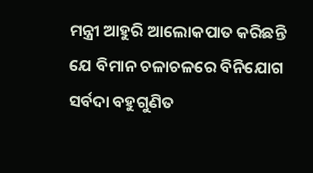ମନ୍ତ୍ରୀ ଆହୁରି ଆଲୋକପାତ କରିଛନ୍ତି ଯେ ବିମାନ ଚଳାଚଳରେ ବିନିଯୋଗ ସର୍ବଦା ବହୁଗୁଣିତ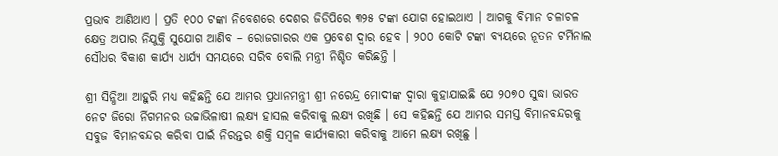ପ୍ରଭାବ ଆଣିଥାଏ । ପ୍ରତି ୧୦୦ ଟଙ୍କା ନିବେଶରେ ଦେଶର ଜିଡିପିରେ ୩୨୫ ଟଙ୍କା ଯୋଗ ହୋଇଥାଏ । ଆଗକୁ ବିମାନ ଚଳାଚଳ କ୍ଷେତ୍ର ଅପାର ନିଯୁକ୍ତି ସୁଯୋଗ ଆଣିବ – ରୋଜଗାରର ଏକ ପ୍ରବେଶ ଦ୍ୱାର ହେବ । ୨୦୦ କୋଟି ଟଙ୍କା ବ୍ୟୟରେ ନୂତନ ଟର୍ମିନାଲ ସୌଧର ବିକାଶ କାର୍ଯ୍ୟ ଧାର୍ଯ୍ୟ ସମୟରେ ସରିବ ବୋଲି ମନ୍ତ୍ରୀ ନିଶ୍ଚିତ କରିଛନ୍ତି ।

ଶ୍ରୀ ସିନ୍ଧିଆ ଆହୁରି ମଧ୍ୟ କହିଛନ୍ତି ଯେ ଆମର ପ୍ରଧାନମନ୍ତ୍ରୀ ଶ୍ରୀ ନରେନ୍ଦ୍ର ମୋଦୀଙ୍କ ଦ୍ୱାରା କୁହାଯାଇଛି ଯେ ୨୦୭୦ ସୁଦ୍ଧା ଭାରତ ନେଟ ଜିରୋ ର୍ନିଗମନର ଉଚ୍ଚାଭିଳାଷୀ ଲକ୍ଷ୍ୟ ହାସଲ କରିବାକୁ ଲକ୍ଷ୍ୟ ରଖିଛି । ସେ କହିଛନ୍ତି ଯେ ଆମର ସମସ୍ତ ବିମାନବନ୍ଦରକୁ ସବୁଜ ବିମାନବନ୍ଦର କରିବା ପାଇଁ ନିରନ୍ତର ଶକ୍ତି ସମ୍ବଳ କାର୍ଯ୍ୟକାରୀ କରିବାକୁ ଆମେ ଲକ୍ଷ୍ୟ ରଖିଛୁ ।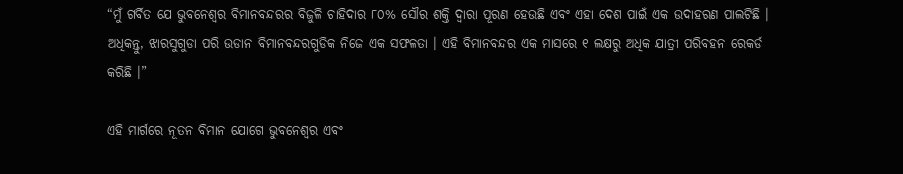“ମୁଁ ଗର୍ବିତ ଯେ ଭୁବନେଶ୍ୱର ବିମାନବନ୍ଦରର ବିଜୁଳି ଚାହିଦାର ୮୦% ସୌର ଶକ୍ତି ଦ୍ୱାରା ପୂରଣ ହେଉଛି ଏବଂ ଏହା ଦେଶ ପାଇଁ ଏକ ଉଦାହରଣ ପାଲଟିଛି । ଅଧିକନ୍ତୁ, ଝାରସୁଗୁଡା ପରି ଉଡାନ ବିମାନବନ୍ଦରଗୁଡିକ ନିଜେ ଏକ ସଫଳତା । ଏହି ବିମାନବନ୍ଦର ଏକ ମାସରେ ୧ ଲକ୍ଷରୁ ଅଧିକ ଯାତ୍ରୀ ପରିବହନ ରେକର୍ଡ କରିଛି ।”

ଏହି ମାର୍ଗରେ ନୂତନ ବିମାନ ଯୋଗେ ଭୁବନେଶ୍ୱର ଏବଂ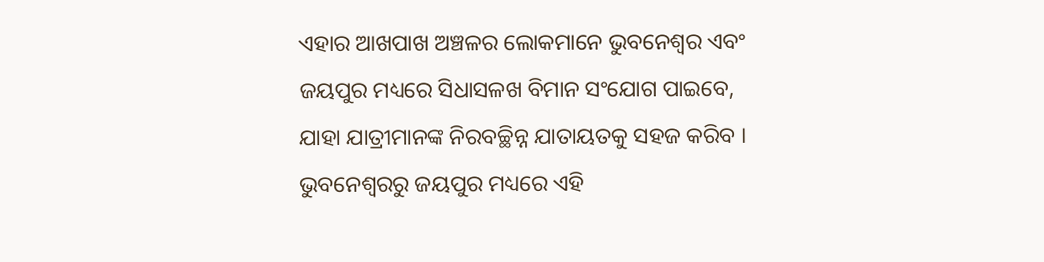ଏହାର ଆଖପାଖ ଅଞ୍ଚଳର ଲୋକମାନେ ଭୁବନେଶ୍ୱର ଏବଂ ଜୟପୁର ମଧ୍ୟରେ ସିଧାସଳଖ ବିମାନ ସଂଯୋଗ ପାଇବେ, ଯାହା ଯାତ୍ରୀମାନଙ୍କ ନିରବଚ୍ଛିନ୍ନ ଯାତାୟତକୁ ସହଜ କରିବ । ଭୁବନେଶ୍ୱରରୁ ଜୟପୁର ମଧ୍ୟରେ ଏହି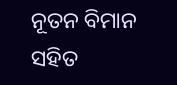ନୂତନ ବିମାନ ସହିତ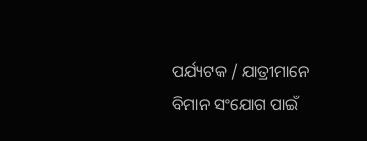ପର୍ଯ୍ୟଟକ / ଯାତ୍ରୀମାନେ ବିମାନ ସଂଯୋଗ ପାଇଁ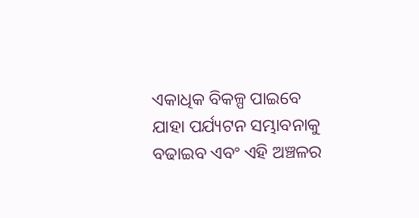ଏକାଧିକ ବିକଳ୍ପ ପାଇବେ ଯାହା ପର୍ଯ୍ୟଟନ ସମ୍ଭାବନାକୁ ବଢାଇବ ଏବଂ ଏହି ଅଞ୍ଚଳର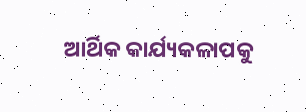ଆର୍ଥିକ କାର୍ଯ୍ୟକଳାପକୁ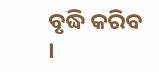ବୃଦ୍ଧି କରିବ ।